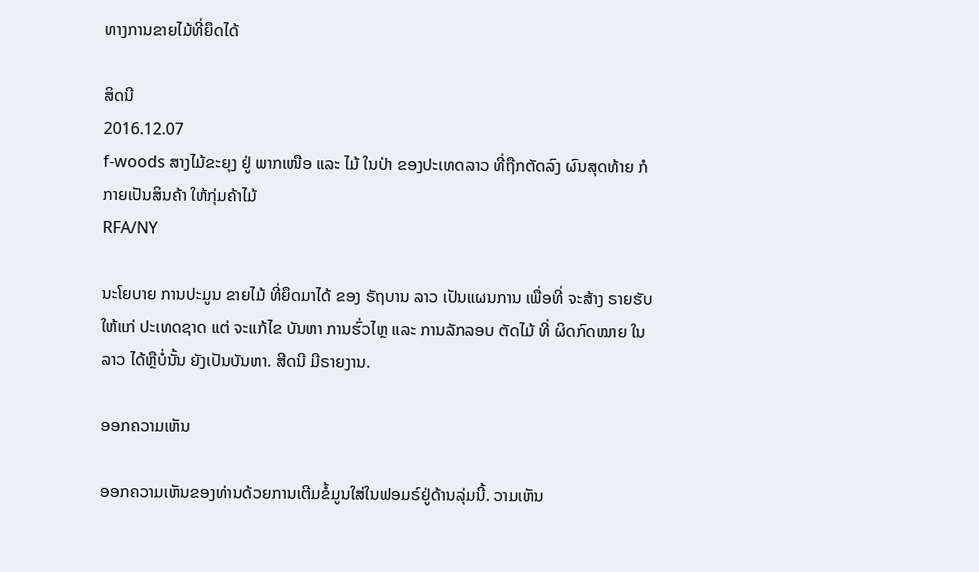ທາງການຂາຍໄມ້ທີ່ຍຶດໄດ້

ສິດນີ
2016.12.07
f-woods ສາງໄມ້ຂະຍຸງ ຢູ່ ພາກເໜືອ ແລະ ໄມ້ ໃນປ່າ ຂອງປະເທດລາວ ທີ່ຖືກຕັດລົງ ຜົນສຸດທ້າຍ ກໍກາຍເປັນສິນຄ້າ ໃຫ້ກຸ່ມຄ້າໄມ້
RFA/NY

ນະໂຍບາຍ ການປະມູນ ຂາຍໄມ້ ທີ່ຍຶດມາໄດ້ ຂອງ ຣັຖບານ ລາວ ເປັນແຜນການ ເພື່ອທີ່ ຈະສ້າງ ຣາຍຮັບໃຫ້ແກ່ ປະເທດຊາດ ແຕ່ ຈະແກ້ໄຂ ບັນຫາ ການຮົ່ວໄຫຼ ແລະ ການລັກລອບ ຕັດໄມ້ ທີ່ ຜິດກົດໝາຍ ໃນລາວ ໄດ້ຫຼືບໍ່ນັ້ນ ຍັງເປັນບັນຫາ. ສີດນີ ມີຣາຍງານ.

ອອກຄວາມເຫັນ

ອອກຄວາມເຫັນຂອງທ່ານດ້ວຍການເຕີມຂໍ້ມູນໃສ່ໃນຟອມຣ໌ຢູ່ດ້ານລຸ່ມນີ້. ວາມເຫັນ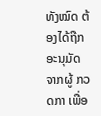ທັງໝົດ ຕ້ອງໄດ້ຖືກ ອະນຸມັດ ຈາກຜູ້ ກວດກາ ເພື່ອ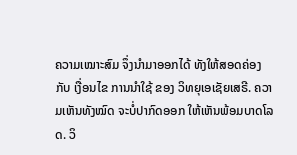ຄວາມເໝາະສົມ ຈຶ່ງນໍາມາອອກໄດ້ ທັງໃຫ້ສອດຄ່ອງ ກັບ ເງື່ອນໄຂ ການນຳໃຊ້ ຂອງ ວິທຍຸເອເຊັຍເສຣີ. ຄວາມເຫັນທັງໝົດ ຈະບໍ່ປາກົດອອກ ໃຫ້ເຫັນພ້ອມບາດໂລດ. ວິ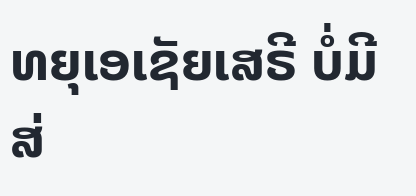ທຍຸເອເຊັຍເສຣີ ບໍ່ມີສ່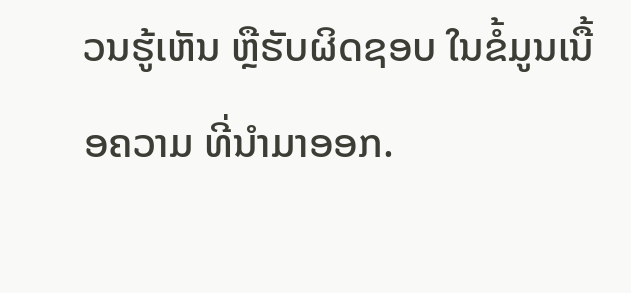ວນຮູ້ເຫັນ ຫຼືຮັບຜິດຊອບ ໃນຂໍ້ມູນເນື້ອຄວາມ ທີ່ນໍາມາອອກ.